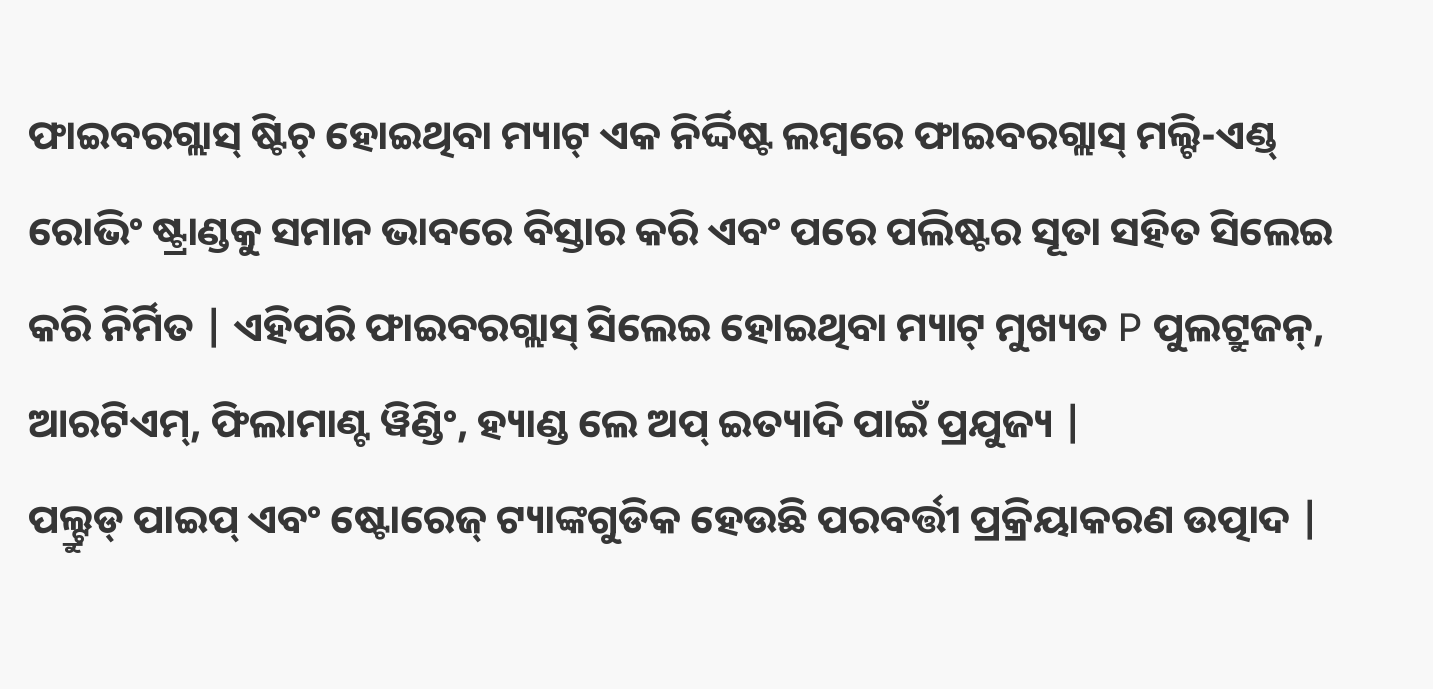ଫାଇବରଗ୍ଲାସ୍ ଷ୍ଟିଚ୍ ହୋଇଥିବା ମ୍ୟାଟ୍ ଏକ ନିର୍ଦ୍ଦିଷ୍ଟ ଲମ୍ବରେ ଫାଇବରଗ୍ଲାସ୍ ମଲ୍ଟି-ଏଣ୍ଡ୍ ରୋଭିଂ ଷ୍ଟ୍ରାଣ୍ଡକୁ ସମାନ ଭାବରେ ବିସ୍ତାର କରି ଏବଂ ପରେ ପଲିଷ୍ଟର ସୂତା ସହିତ ସିଲେଇ କରି ନିର୍ମିତ | ଏହିପରି ଫାଇବରଗ୍ଲାସ୍ ସିଲେଇ ହୋଇଥିବା ମ୍ୟାଟ୍ ମୁଖ୍ୟତ P ପୁଲଟ୍ରୁଜନ୍, ଆରଟିଏମ୍, ଫିଲାମାଣ୍ଟ ୱିଣ୍ଡିଂ, ହ୍ୟାଣ୍ଡ ଲେ ଅପ୍ ଇତ୍ୟାଦି ପାଇଁ ପ୍ରଯୁଜ୍ୟ |
ପଲ୍ଟ୍ରୁଡ୍ ପାଇପ୍ ଏବଂ ଷ୍ଟୋରେଜ୍ ଟ୍ୟାଙ୍କଗୁଡିକ ହେଉଛି ପରବର୍ତ୍ତୀ ପ୍ରକ୍ରିୟାକରଣ ଉତ୍ପାଦ |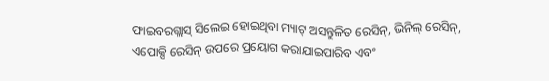ଫାଇବରଗ୍ଲାସ୍ ସିଲେଇ ହୋଇଥିବା ମ୍ୟାଟ୍ ଅସନ୍ତୁଳିତ ରେସିନ୍, ଭିନିଲ୍ ରେସିନ୍, ଏପୋକ୍ସି ରେସିନ୍ ଉପରେ ପ୍ରୟୋଗ କରାଯାଇପାରିବ ଏବଂ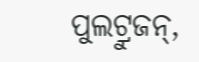ପୁଲଟ୍ରୁଜନ୍,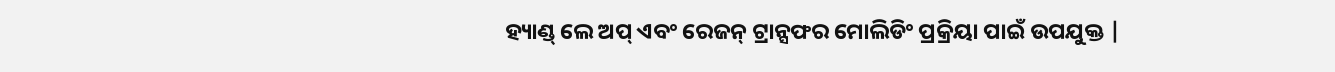ହ୍ୟାଣ୍ଡ୍ ଲେ ଅପ୍ ଏବଂ ରେଜନ୍ ଟ୍ରାନ୍ସଫର ମୋଲିଡିଂ ପ୍ରକ୍ରିୟା ପାଇଁ ଉପଯୁକ୍ତ |